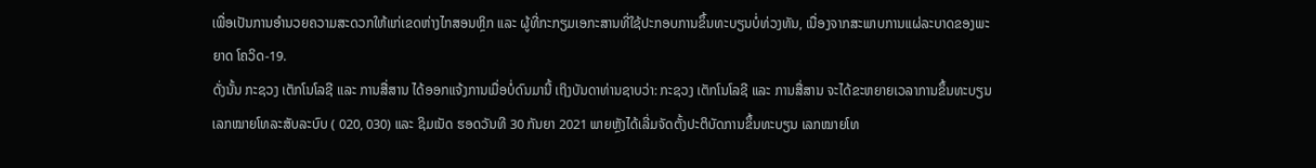ເພື່ອເປັນການອໍານວຍຄວາມສະດວກໃຫ້ແກ່ເຂດຫ່າງໄກສອນຫຼິກ ແລະ ຜູ້ທີ່ກະກຽມເອກະສານທີ່ໃຊ້ປະກອບການຂຶ້ນທະບຽນບໍ່ທ່ວງທັນ, ເນື່ອງຈາກສະພາບການແຜ່ລະບາດຂອງພະຍາດ ໂຄວິດ-19.
ດັ່ງນັ້ນ ກະຊວງ ເຕັກໂນໂລຊີ ແລະ ການສື່ສານ ໄດ້ອອກແຈ້ງການເມື່ອບໍ່ດົນມານີ້ ເຖິງບັນດາທ່ານຊາບວ່າ: ກະຊວງ ເຕັກໂນໂລຊີ ແລະ ການສື່ສານ ຈະໄດ້ຂະຫຍາຍເວລາການຂຶ້ນທະບຽນເລກໝາຍໂທລະສັບລະບົບ ( 020, 030) ແລະ ຊິມເນັດ ຮອດວັນທີ 30 ກັນຍາ 2021 ພາຍຫຼັງໄດ້ເລີ່ມຈັດຕັ້ງປະຕິບັດການຂຶ້ນທະບຽນ ເລກໝາຍໂທ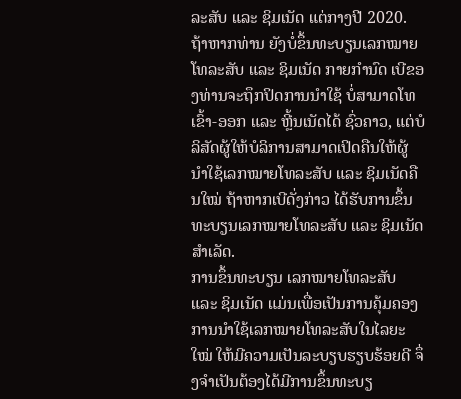ລະສັບ ແລະ ຊິມເນັດ ແຕ່ກາງປີ 2020.
ຖ້າຫາກທ່ານ ຍັງບໍ່ຂຶ້ນທະບຽນເລກໝາຍໂທລະສັບ ແລະ ຊິມເນັດ ກາຍກໍານົດ ເບີຂອງທ່ານຈະຖຶກປິດການນໍາໃຊ້ ບໍ່ສາມາດໂທເຂົ້າ-ອອກ ແລະ ຫຼີ້ນເນັດໄດ້ ຊົ່ວຄາວ, ແຕ່ບໍລິສັດຜູ້ໃຫ້ບໍລິການສາມາດເປິດຄືນໃຫ້ຜູ້ນໍາໃຊ້ເລກໝາຍໂທລະສັບ ແລະ ຊິມເນັດຄືນໃໝ່ ຖ້າຫາກເບີດັ່ງກ່າວ ໄດ້ຮັບການຂຶ້ນທະບຽນເລກໝາຍໂທລະສັບ ແລະ ຊິມເນັດສໍາເລັດ.
ການຂຶ້ນທະບຽນ ເລກໝາຍໂທລະສັບ ແລະ ຊິມເນັດ ແມ່ນເພື່ອເປັນການຄຸ້ມຄອງການນໍາໃຊ້ເລກໝາຍໂທລະສັບໃນໄລຍະໃໝ່ ໃຫ້ມີຄວາມເປັນລະບຽບຮຽບຮ້ອຍດີ ຈຶ່ງຈໍາເປັນຕ້ອງໄດ້ມີການຂຶ້ນທະບຽ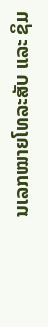ນເລກໝາຍໂທລະສັບ ແລະ ຊິມ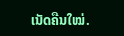ເນັດຄືນໃໝ່.